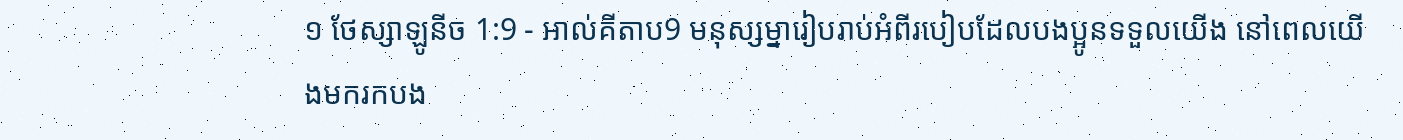១ ថែស្សាឡូនីច 1:9 - អាល់គីតាប9 មនុស្សម្នារៀបរាប់អំពីរបៀបដែលបងប្អូនទទួលយើង នៅពេលយើងមករកបង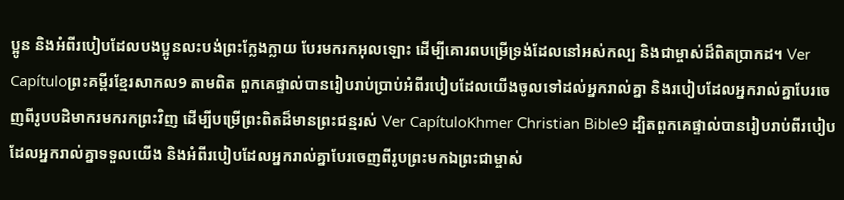ប្អូន និងអំពីរបៀបដែលបងប្អូនលះបង់ព្រះក្លែងក្លាយ បែរមករកអុលឡោះ ដើម្បីគោរពបម្រើទ្រង់ដែលនៅអស់កល្ប និងជាម្ចាស់ដ៏ពិតប្រាកដ។ Ver Capítuloព្រះគម្ពីរខ្មែរសាកល9 តាមពិត ពួកគេផ្ទាល់បានរៀបរាប់ប្រាប់អំពីរបៀបដែលយើងចូលទៅដល់អ្នករាល់គ្នា និងរបៀបដែលអ្នករាល់គ្នាបែរចេញពីរូបបដិមាករមករកព្រះវិញ ដើម្បីបម្រើព្រះពិតដ៏មានព្រះជន្មរស់ Ver CapítuloKhmer Christian Bible9 ដ្បិតពួកគេផ្ទាល់បានរៀបរាប់ពីរបៀបដែលអ្នករាល់គ្នាទទួលយើង និងអំពីរបៀបដែលអ្នករាល់គ្នាបែរចេញពីរូបព្រះមកឯព្រះជាម្ចាស់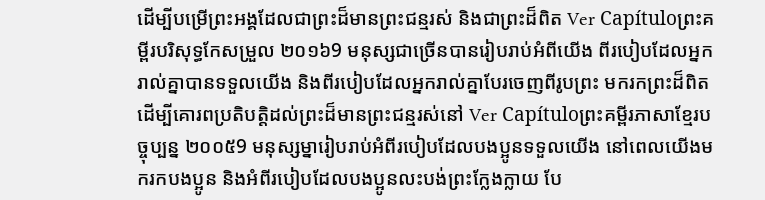ដើម្បីបម្រើព្រះអង្គដែលជាព្រះដ៏មានព្រះជន្មរស់ និងជាព្រះដ៏ពិត Ver Capítuloព្រះគម្ពីរបរិសុទ្ធកែសម្រួល ២០១៦9 មនុស្សជាច្រើនបានរៀបរាប់អំពីយើង ពីរបៀបដែលអ្នករាល់គ្នាបានទទួលយើង និងពីរបៀបដែលអ្នករាល់គ្នាបែរចេញពីរូបព្រះ មករកព្រះដ៏ពិត ដើម្បីគោរពប្រតិបត្តិដល់ព្រះដ៏មានព្រះជន្មរស់នៅ Ver Capítuloព្រះគម្ពីរភាសាខ្មែរបច្ចុប្បន្ន ២០០៥9 មនុស្សម្នារៀបរាប់អំពីរបៀបដែលបងប្អូនទទួលយើង នៅពេលយើងមករកបងប្អូន និងអំពីរបៀបដែលបងប្អូនលះបង់ព្រះក្លែងក្លាយ បែ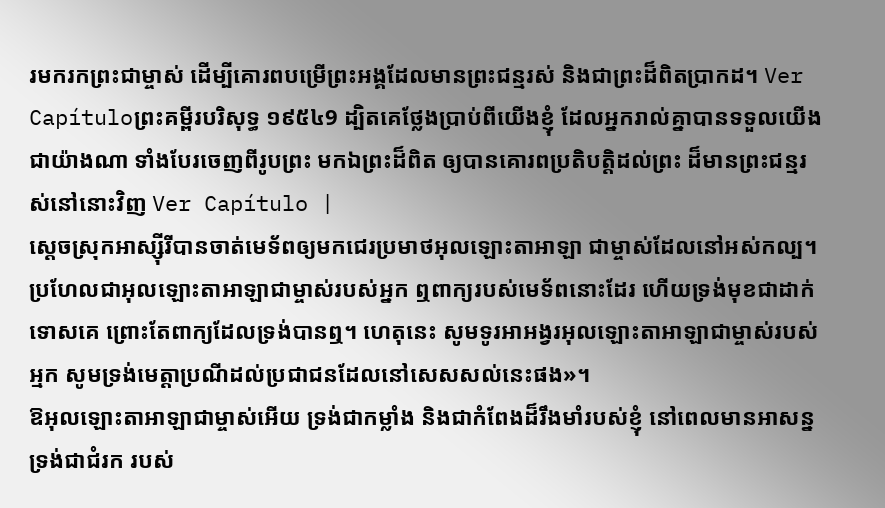រមករកព្រះជាម្ចាស់ ដើម្បីគោរពបម្រើព្រះអង្គដែលមានព្រះជន្មរស់ និងជាព្រះដ៏ពិតប្រាកដ។ Ver Capítuloព្រះគម្ពីរបរិសុទ្ធ ១៩៥៤9 ដ្បិតគេថ្លែងប្រាប់ពីយើងខ្ញុំ ដែលអ្នករាល់គ្នាបានទទួលយើងជាយ៉ាងណា ទាំងបែរចេញពីរូបព្រះ មកឯព្រះដ៏ពិត ឲ្យបានគោរពប្រតិបត្តិដល់ព្រះ ដ៏មានព្រះជន្មរស់នៅនោះវិញ Ver Capítulo |
ស្ដេចស្រុកអាស្ស៊ីរីបានចាត់មេទ័ពឲ្យមកជេរប្រមាថអុលឡោះតាអាឡា ជាម្ចាស់ដែលនៅអស់កល្ប។ ប្រហែលជាអុលឡោះតាអាឡាជាម្ចាស់របស់អ្នក ឮពាក្យរបស់មេទ័ពនោះដែរ ហើយទ្រង់មុខជាដាក់ទោសគេ ព្រោះតែពាក្យដែលទ្រង់បានឮ។ ហេតុនេះ សូមទូរអាអង្វរអុលឡោះតាអាឡាជាម្ចាស់របស់អ្មក សូមទ្រង់មេត្តាប្រណីដល់ប្រជាជនដែលនៅសេសសល់នេះផង»។
ឱអុលឡោះតាអាឡាជាម្ចាស់អើយ ទ្រង់ជាកម្លាំង និងជាកំពែងដ៏រឹងមាំរបស់ខ្ញុំ នៅពេលមានអាសន្ន ទ្រង់ជាជំរក របស់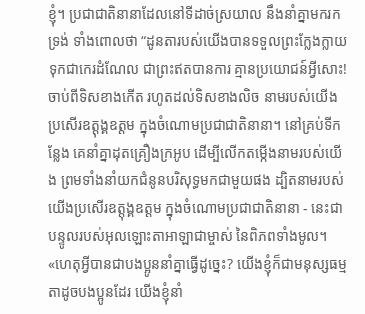ខ្ញុំ។ ប្រជាជាតិនានាដែលនៅទីដាច់ស្រយាល នឹងនាំគ្នាមករកទ្រង់ ទាំងពោលថា “ដូនតារបស់យើងបានទទួលព្រះក្លែងក្លាយ ទុកជាកេរដំណែល ជាព្រះឥតបានការ គ្មានប្រយោជន៍អ្វីសោះ!
ចាប់ពីទិសខាងកើត រហូតដល់ទិសខាងលិច នាមរបស់យើងប្រសើរឧត្ដុង្គឧត្ដម ក្នុងចំណោមប្រជាជាតិនានា។ នៅគ្រប់ទីកន្លែង គេនាំគ្នាដុតគ្រឿងក្រអូប ដើម្បីលើកតម្កើងនាមរបស់យើង ព្រមទាំងនាំយកជំនូនបរិសុទ្ធមកជាមួយផង ដ្បិតនាមរបស់យើងប្រសើរឧត្ដុង្គឧត្ដម ក្នុងចំណោមប្រជាជាតិនានា - នេះជាបន្ទូលរបស់អុលឡោះតាអាឡាជាម្ចាស់ នៃពិភពទាំងមូល។
«ហេតុអ្វីបានជាបងប្អូននាំគ្នាធ្វើដូច្នេះ? យើងខ្ញុំក៏ជាមនុស្សធម្មតាដូចបងប្អូនដែរ យើងខ្ញុំនាំ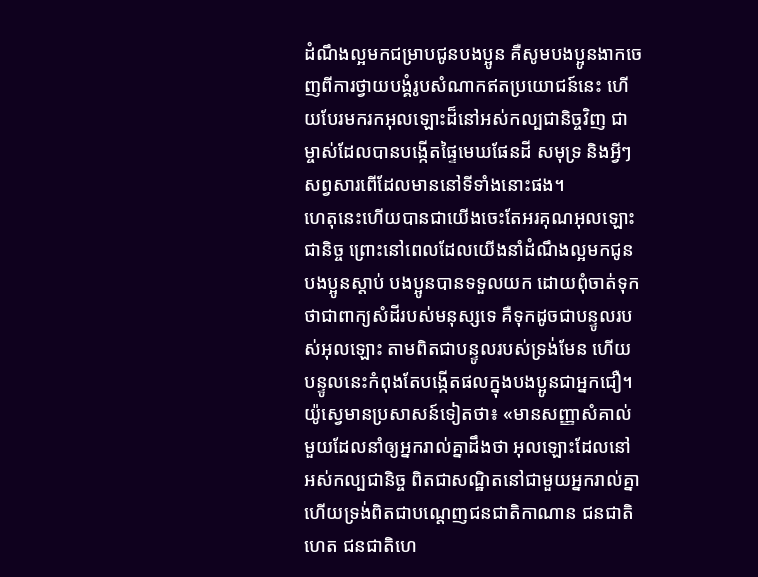ដំណឹងល្អមកជម្រាបជូនបងប្អូន គឺសូមបងប្អូនងាកចេញពីការថ្វាយបង្គំរូបសំណាកឥតប្រយោជន៍នេះ ហើយបែរមករកអុលឡោះដ៏នៅអស់កល្បជានិច្ចវិញ ជាម្ចាស់ដែលបានបង្កើតផ្ទៃមេឃផែនដី សមុទ្រ និងអ្វីៗសព្វសារពើដែលមាននៅទីទាំងនោះផង។
ហេតុនេះហើយបានជាយើងចេះតែអរគុណអុលឡោះជានិច្ច ព្រោះនៅពេលដែលយើងនាំដំណឹងល្អមកជូនបងប្អូនស្ដាប់ បងប្អូនបានទទួលយក ដោយពុំចាត់ទុកថាជាពាក្យសំដីរបស់មនុស្សទេ គឺទុកដូចជាបន្ទូលរបស់អុលឡោះ តាមពិតជាបន្ទូលរបស់ទ្រង់មែន ហើយបន្ទូលនេះកំពុងតែបង្កើតផលក្នុងបងប្អូនជាអ្នកជឿ។
យ៉ូស្វេមានប្រសាសន៍ទៀតថា៖ «មានសញ្ញាសំគាល់មួយដែលនាំឲ្យអ្នករាល់គ្នាដឹងថា អុលឡោះដែលនៅអស់កល្បជានិច្ច ពិតជាសណ្ឋិតនៅជាមួយអ្នករាល់គ្នា ហើយទ្រង់ពិតជាបណ្តេញជនជាតិកាណាន ជនជាតិហេត ជនជាតិហេ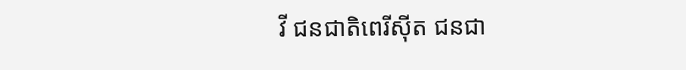វី ជនជាតិពេរីស៊ីត ជនជា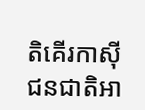តិគើរកាស៊ី ជនជាតិអា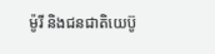ម៉ូរី និងជនជាតិយេប៊ូ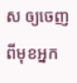ស ឲ្យចេញពីមុខអ្នក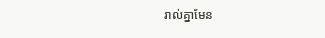រាល់គ្នាមែន